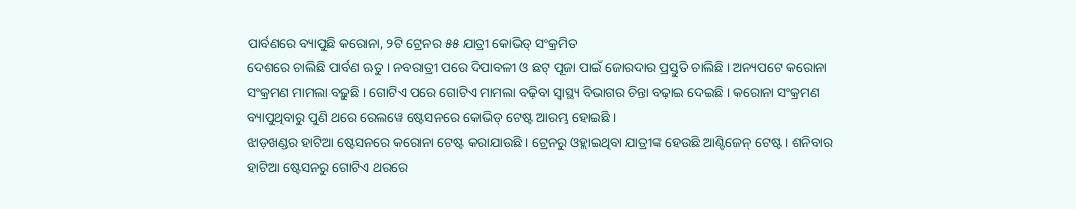ପାର୍ବଣରେ ବ୍ୟାପୁଛି କରୋନା, ୨ଟି ଟ୍ରେନର ୫୫ ଯାତ୍ରୀ କୋଭିଡ୍ ସଂକ୍ରମିତ
ଦେଶରେ ଚାଲିଛି ପାର୍ବଣ ଋତୁ । ନବରାତ୍ରୀ ପରେ ଦିପାବଳୀ ଓ ଛଟ୍ ପୂଜା ପାଇଁ ଜୋରଦାର ପ୍ରସ୍ତୁତି ଚାଲିଛି । ଅନ୍ୟପଟେ କରୋନା ସଂକ୍ରମଣ ମାମଲା ବଢ଼ୁଛି । ଗୋଟିଏ ପରେ ଗୋଟିଏ ମାମଲା ବଢ଼ିବା ସ୍ୱାସ୍ଥ୍ୟ ବିଭାଗର ଚିନ୍ତା ବଢ଼ାଇ ଦେଇଛି । କରୋନା ସଂକ୍ରମଣ ବ୍ୟାପୁଥିବାରୁ ପୁଣି ଥରେ ରେଲୱେ ଷ୍ଟେସନରେ କୋଭିଡ୍ ଟେଷ୍ଟ ଆରମ୍ଭ ହୋଇଛି ।
ଝାଡ଼ଖଣ୍ଡର ହାଟିଆ ଷ୍ଟେସନରେ କରୋନା ଟେଷ୍ଟ କରାଯାଉଛି । ଟ୍ରେନରୁ ଓହ୍ଲାଇଥିବା ଯାତ୍ରୀଙ୍କ ହେଉଛି ଆଣ୍ଟିଜେନ୍ ଟେଷ୍ଟ । ଶନିବାର ହାଟିଆ ଷ୍ଟେସନରୁ ଗୋଟିଏ ଥରରେ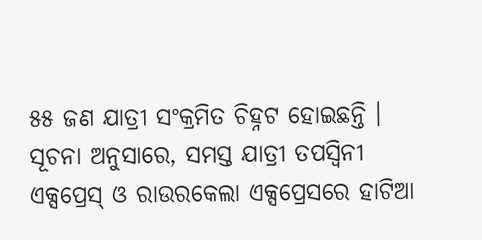୫୫ ଜଣ ଯାତ୍ରୀ ସଂକ୍ରମିତ ଚିହ୍ନଟ ହୋଇଛନ୍ତି । ସୂଚନା ଅନୁସାରେ, ସମସ୍ତ ଯାତ୍ରୀ ତପସ୍ୱିନୀ ଏକ୍ସପ୍ରେସ୍ ଓ ରାଉରକେଲା ଏକ୍ସପ୍ରେସରେ ହାଟିଆ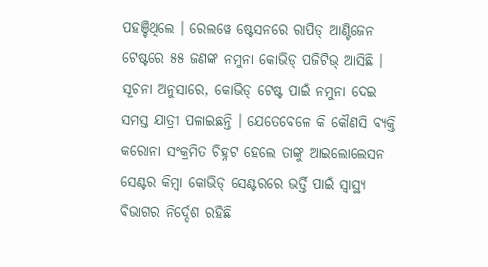ପହଞ୍ଚିଥିଲେ । ରେଲୱେ ଷ୍ଟେସନରେ ରାପିଡ୍ ଆଣ୍ଟିଜେନ ଟେଷ୍ଟରେ ୫୫ ଜଣଙ୍କ ନମୁନା କୋଭିଡ୍ ପଜିଟିଭ୍ ଆସିଛି ।
ସୂଚନା ଅନୁସାରେ, କୋଭିଡ୍ ଟେଷ୍ଟ ପାଇଁ ନମୁନା ଦେଇ ସମସ୍ତ ଯାତ୍ରୀ ପଳାଇଛନ୍ତି । ଯେତେବେଳେ କି କୌଣସି ବ୍ୟକ୍ତି କରୋନା ସଂକ୍ରମିତ ଚିହ୍ନଟ ହେଲେ ତାଙ୍କୁ ଆଇଲୋଲେସନ ସେଣ୍ଟର କିମ୍ବା କୋଭିଡ୍ ସେଣ୍ଟରରେ ଭର୍ତ୍ତି ପାଇଁ ସ୍ୱାସ୍ଥ୍ୟ ବିଭାଗର ନିର୍ଦ୍ଦେଶ ରହିଛି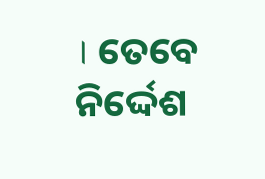। ତେବେ ନିର୍ଦ୍ଦେଶ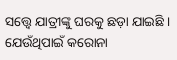ସତ୍ତ୍ୱେ ଯାତ୍ରୀଙ୍କୁ ଘରକୁ ଛଡ଼ା ଯାଇଛି । ଯେଉଁଥିପାଇଁ କରୋନା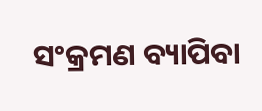ସଂକ୍ରମଣ ବ୍ୟାପିବା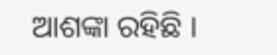ଆଶଙ୍କା ରହିଛି ।